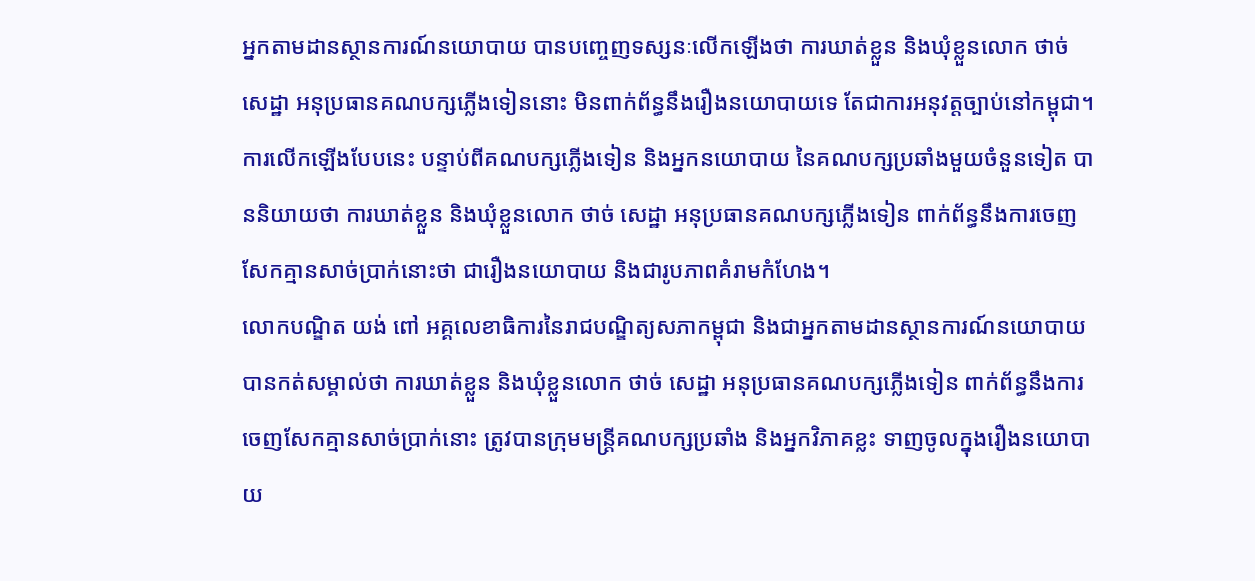អ្នកតាមដានស្ថានការណ៍នយោបាយ បានបញ្ចេញទស្សនៈលើកឡើងថា ការឃាត់ខ្លួន និងឃុំខ្លួនលោក ថាច់ សេដ្ឋា អនុប្រធានគណបក្សភ្លើងទៀននោះ មិនពាក់ព័ន្ធនឹងរឿងនយោបាយទេ តែជាការអនុវត្តច្បាប់នៅកម្ពុជា។
ការលើកឡើងបែបនេះ បន្ទាប់ពីគណបក្សភ្លើងទៀន និងអ្នកនយោបាយ នៃគណបក្សប្រឆាំងមួយចំនួនទៀត បាននិយាយថា ការឃាត់ខ្លួន និងឃុំខ្លួនលោក ថាច់ សេដ្ឋា អនុប្រធានគណបក្សភ្លើងទៀន ពាក់ព័ន្ធនឹងការចេញសែកគ្មានសាច់ប្រាក់នោះថា ជារឿងនយោបាយ និងជារូបភាពគំរាមកំហែង។
លោកបណ្ឌិត យង់ ពៅ អគ្គលេខាធិការនៃរាជបណ្ឌិត្យសភាកម្ពុជា និងជាអ្នកតាមដានស្ថានការណ៍នយោបាយ បានកត់សម្គាល់ថា ការឃាត់ខ្លួន និងឃុំខ្លួនលោក ថាច់ សេដ្ឋា អនុប្រធានគណបក្សភ្លើងទៀន ពាក់ព័ន្ធនឹងការចេញសែកគ្មានសាច់ប្រាក់នោះ ត្រូវបានក្រុមមន្ត្រីគណបក្សប្រឆាំង និងអ្នកវិភាគខ្លះ ទាញចូលក្នុងរឿងនយោបាយ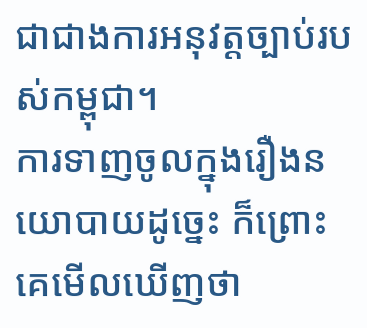ជាជាងការអនុវត្តច្បាប់របស់កម្ពុជា។
ការទាញចូលក្នុងរឿងនយោបាយដូច្នេះ ក៏ព្រោះគេមើលឃើញថា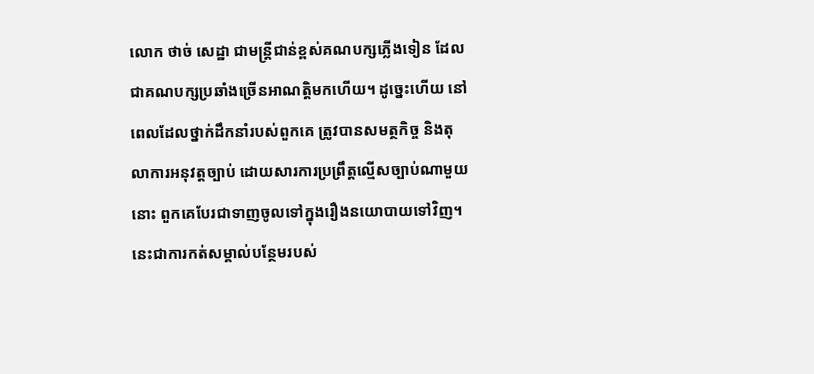លោក ថាច់ សេដ្ឋា ជាមន្ត្រីជាន់ខ្ពស់គណបក្សភ្លើងទៀន ដែលជាគណបក្សប្រឆាំងច្រើនអាណត្តិមកហើយ។ ដូច្នេះហើយ នៅពេលដែលថ្នាក់ដឹកនាំរបស់ពួកគេ ត្រូវបានសមត្ថកិច្ច និងតុលាការអនុវត្តច្បាប់ ដោយសារការប្រព្រឹត្តល្មើសច្បាប់ណាមួយនោះ ពួកគេបែរជាទាញចូលទៅក្នុងរឿងនយោបាយទៅវិញ។ នេះជាការកត់សម្គាល់បន្ថែមរបស់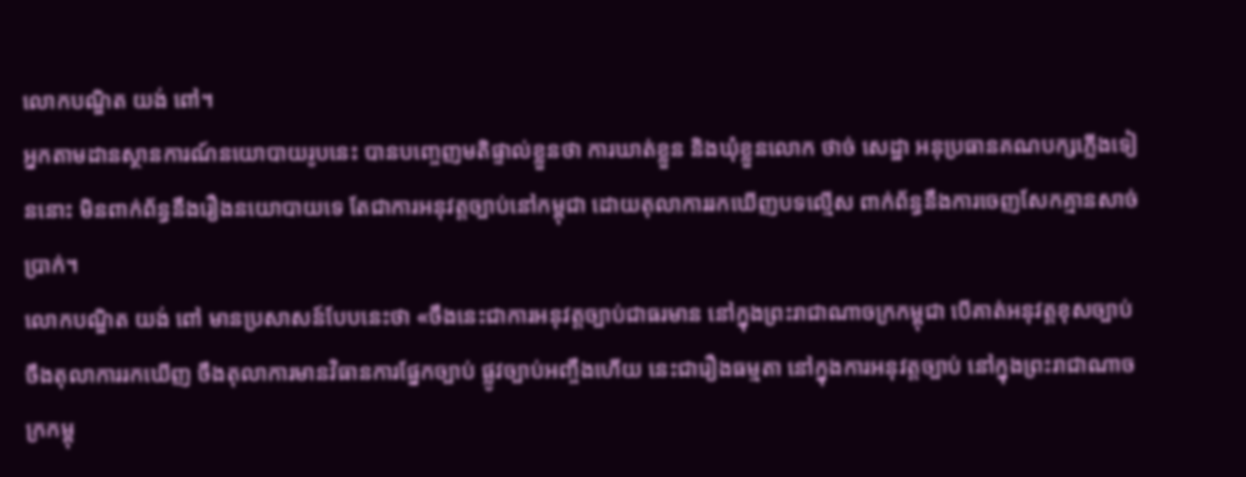លោកបណ្ឌិត យង់ ពៅ។
អ្នកតាមដានស្ថានការណ៍នយោបាយរូបនេះ បានបញ្ចេញមតិផ្ទាល់ខ្លួនថា ការឃាត់ខ្លួន និងឃុំខ្លួនលោក ថាច់ សេដ្ឋា អនុប្រធានគណបក្សភ្លើងទៀននោះ មិនពាក់ព័ន្ធនឹងរឿងនយោបាយទេ តែជាការអនុវត្តច្បាប់នៅកម្ពុជា ដោយតុលាការរកឃើញបទល្មើស ពាក់ព័ន្ធនឹងការចេញសែកគ្មានសាច់ប្រាក់។
លោកបណ្ឌិត យង់ ពៅ មានប្រសាសន៍បែបនេះថា «ចឹងនេះជាការអនុវត្តច្បាប់ជាធរមាន នៅក្នុងព្រះរាជាណាចក្រកម្ពុជា បើគាត់អនុវត្តខុសច្បាប់ ចឹងតុលាការរកឃើញ ចឹងតុលាការមានវិធានការផ្នែកច្បាប់ ផ្លូវច្បាប់អញ្ចឹងហើយ នេះជារឿងធម្មតា នៅក្នុងការអនុវត្តច្បាប់ នៅក្នុងព្រះរាជាណាចក្រកម្ពុ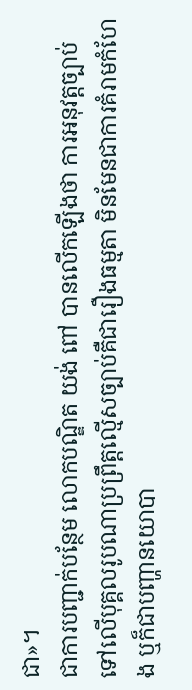ជា»។
ជាការបញ្ជាក់បន្ថែម លោកបណ្ឌិត យង់ ពៅ បានលើកឡើងថា ការអនុវត្តច្បាប់ទៅលើបុគ្គលរូបណាប្រព្រឹត្តល្មើសច្បាប់គឺជារឿងធម្មតា មិនមែនជាការគំរាមកំហែង ឬក៏ជាបញ្ហានយោបា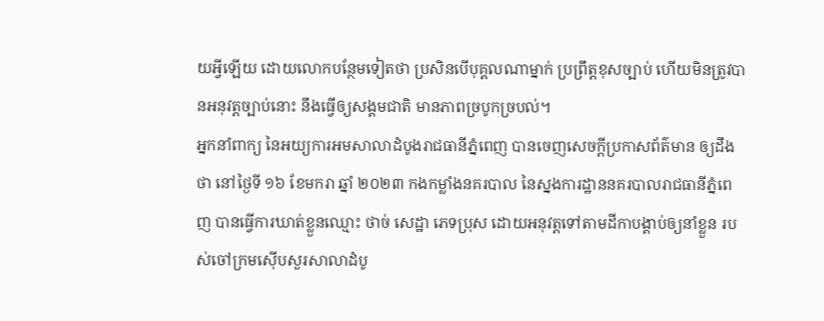យអ្វីឡើយ ដោយលោកបន្ថែមទៀតថា ប្រសិនបើបុគ្គលណាម្នាក់ ប្រព្រឹត្តខុសច្បាប់ ហើយមិនត្រូវបានអនុវត្តច្បាប់នោះ នឹងធ្វើឲ្យសង្គមជាតិ មានភាពច្របូកច្របល់។
អ្នកនាំពាក្យ នៃអយ្យការអមសាលាដំបូងរាជធានីភ្នំពេញ បានចេញសេចក្ដីប្រកាសព័ត៌មាន ឲ្យដឹងថា នៅថ្ងៃទី ១៦ ខែមករា ឆ្នាំ ២០២៣ កងកម្លាំងនគរបាល នៃស្នងការដ្ឋាននគរបាលរាជធានីភ្នំពេញ បានធ្វើការឃាត់ខ្លួនឈ្មោះ ថាច់ សេដ្ឋា ភេទប្រុស ដោយអនុវត្តទៅតាមដីកាបង្គាប់ឲ្យនាំខ្លួន របស់ចៅក្រមស៊ើបសួរសាលាដំបូ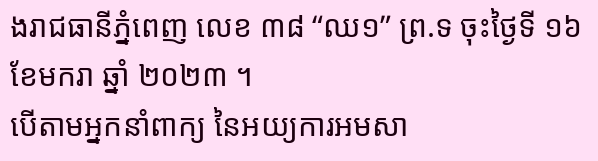ងរាជធានីភ្នំពេញ លេខ ៣៨ “ឈ១” ព្រ.ទ ចុះថ្ងៃទី ១៦ ខែមករា ឆ្នាំ ២០២៣ ។
បើតាមអ្នកនាំពាក្យ នៃអយ្យការអមសា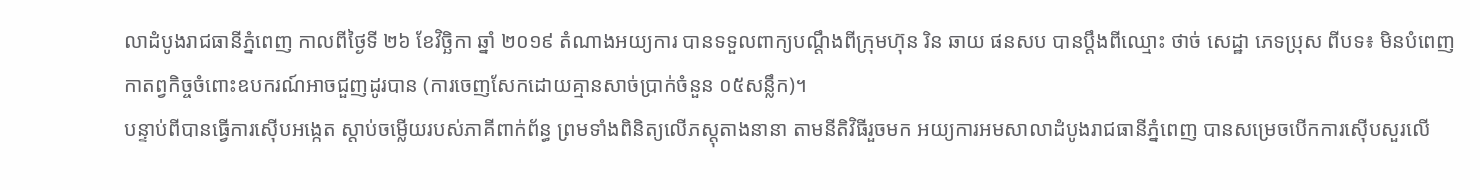លាដំបូងរាជធានីភ្នំពេញ កាលពីថ្ងៃទី ២៦ ខែវិច្ឆិកា ឆ្នាំ ២០១៩ តំណាងអយ្យការ បានទទួលពាក្យបណ្តឹងពីក្រុមហ៊ុន រិន ឆាយ ផនសប បានប្តឹងពីឈ្មោះ ថាច់ សេដ្ឋា ភេទប្រុស ពីបទ៖ មិនបំពេញកាតព្វកិច្ចចំពោះឧបករណ៍អាចជួញដូរបាន (ការចេញសែកដោយគ្មានសាច់ប្រាក់ចំនួន ០៥សន្លឹក)។
បន្ទាប់ពីបានធ្វើការស៊ើបអង្កេត ស្តាប់ចម្លើយរបស់ភាគីពាក់ព័ន្ធ ព្រមទាំងពិនិត្យលើភស្តុតាងនានា តាមនីតិវិធីរួចមក អយ្យការអមសាលាដំបូងរាជធានីភ្នំពេញ បានសម្រេចបើកការស៊ើបសួរលើ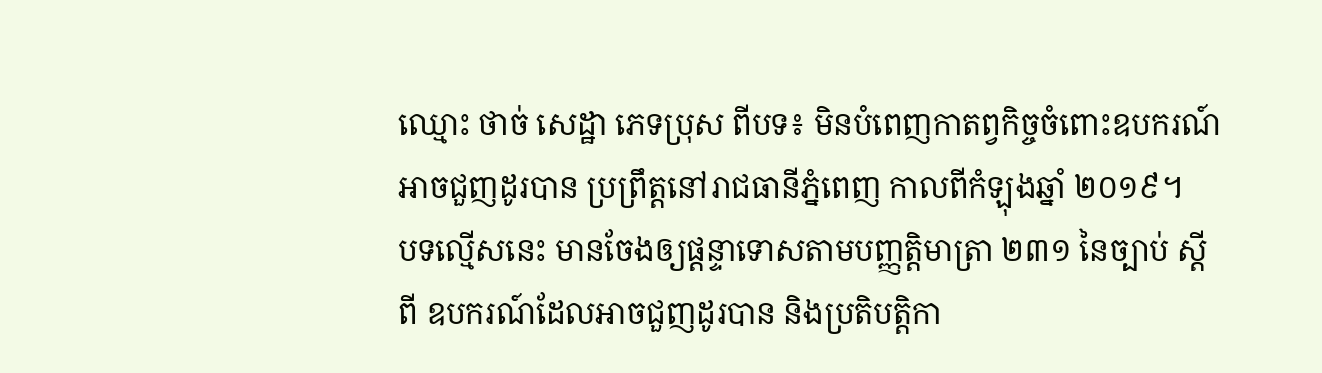ឈ្មោះ ថាច់ សេដ្ឋា ភេទប្រុស ពីបទ៖ មិនបំពេញកាតព្វកិច្ចចំពោះឧបករណ៍អាចជួញដូរបាន ប្រព្រឹត្តនៅរាជធានីភ្នំពេញ កាលពីកំឡុងឆ្នាំ ២០១៩។
បទល្មើសនេះ មានចែងឲ្យផ្តន្ទាទោសតាមបញ្ញត្តិមាត្រា ២៣១ នៃច្បាប់ ស្តីពី ឧបករណ៍ដែលអាចជួញដូរបាន និងប្រតិបត្តិកា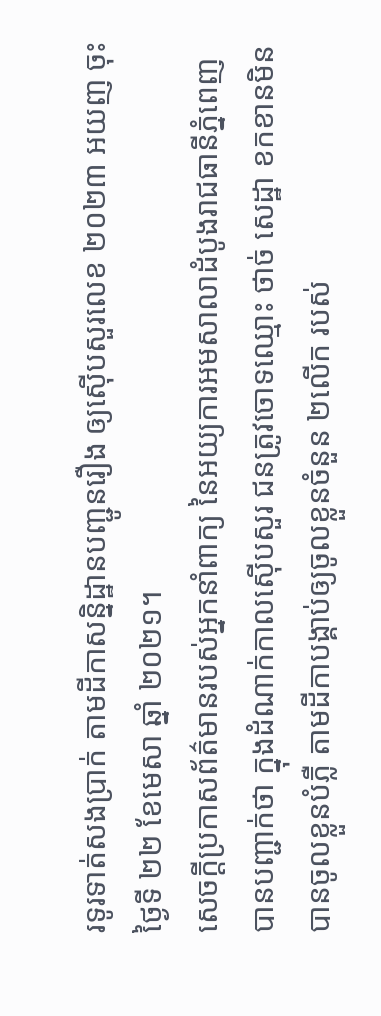រទូរទាត់សងប្រាក់ តាមដីកាសន្និដ្ឋានបញ្ជូនរឿង ឲ្យស៊ើបសួរលេខ ២០២៣ អយញ ចុះថ្ងៃទី ២២ ខែមេសា ឆ្នាំ ២០២១។
សេចក្ដីប្រកាសព័ត៌មានរបស់អ្នកនាំពាក្យ នៃអយ្យការអមសាលាដំបូងរាជធានីភ្នំពេញ បានបញ្ជាក់ថា ក្នុងដំណាក់កាលស៊ើបសួរ ជនត្រូវចោទឈ្មោះ ថាច់ សេដ្ឋា ខកខានមិនបានចូលខ្លួនបំភ្លឺ តាមដីកាបង្គាប់ឲ្យចូលខ្លួនចំនួន ២លើក របស់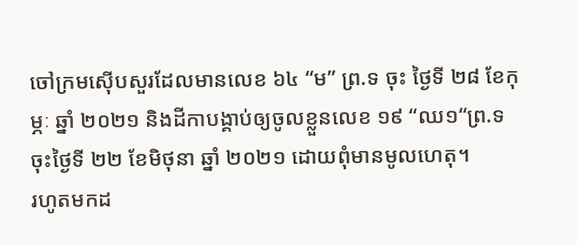ចៅក្រមស៊ើបសួរដែលមានលេខ ៦៤ “ម” ព្រ.ទ ចុះ ថ្ងៃទី ២៨ ខែកុម្ភៈ ឆ្នាំ ២០២១ និងដីកាបង្គាប់ឲ្យចូលខ្លួនលេខ ១៩ “ឈ១“ព្រ.ទ ចុះថ្ងៃទី ២២ ខែមិថុនា ឆ្នាំ ២០២១ ដោយពុំមានមូលហេតុ។
រហូតមកដ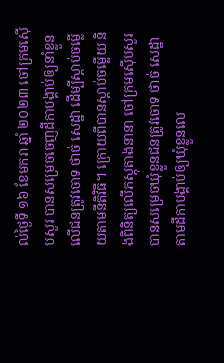ល់ថ្ងៃទី ១៦ ខែមករា ឆ្នាំ ២០២៣ ចៅក្រមស៊ើបសួរ បានសម្រេចចេញដីកាបង្គាប់ឲ្យនាំខ្លួនលើជនត្រូវចោទ ថាច់ សេដ្ឋា ដើម្បីស្តាប់ចម្លើយតាមនីតិវិធី។ ក្រោយពីបានស្តាប់ចម្លើយ និងពិនិត្យលើភស្តុតាងនានា ចៅក្រមស៊ើបសួរបានសម្រេចឃុំខ្លួនជនត្រូវចោទ ថាច់ សេដ្ឋា តាមដីកាបង្គាប់ឲ្យឃុំខ្លួនលេ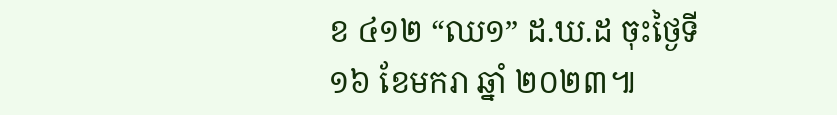ខ ៤១២ “ឈ១” ដ.ឃ.ដ ចុះថ្ងៃទី ១៦ ខែមករា ឆ្នាំ ២០២៣៕